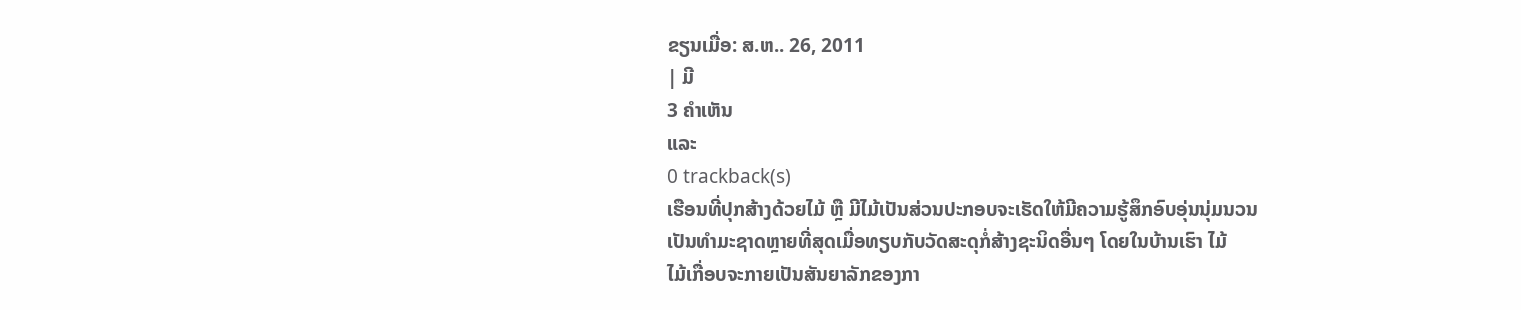ຂຽນເມື່ອ: ສ.ຫ.. 26, 2011
| ມີ
3 ຄຳເຫັນ
ແລະ
0 trackback(s)
ເຮືອນທີ່ປຸກສ້າງດ້ວຍໄມ້ ຫຼື ມີໄມ້ເປັນສ່ວນປະກອບຈະເຮັດໃຫ້ມີຄວາມຮູ້ສຶກອົບອຸ່ນນຸ່ມນວນ
ເປັນທຳມະຊາດຫຼາຍທີ່ສຸດເມື່ອທຽບກັບວັດສະດຸກໍ່ສ້າງຊະນິດອື່ນໆ ໂດຍໃນບ້ານເຮົາ ໄມ້
ໄມ້ເກື່ອບຈະກາຍເປັນສັນຍາລັກຂອງກາ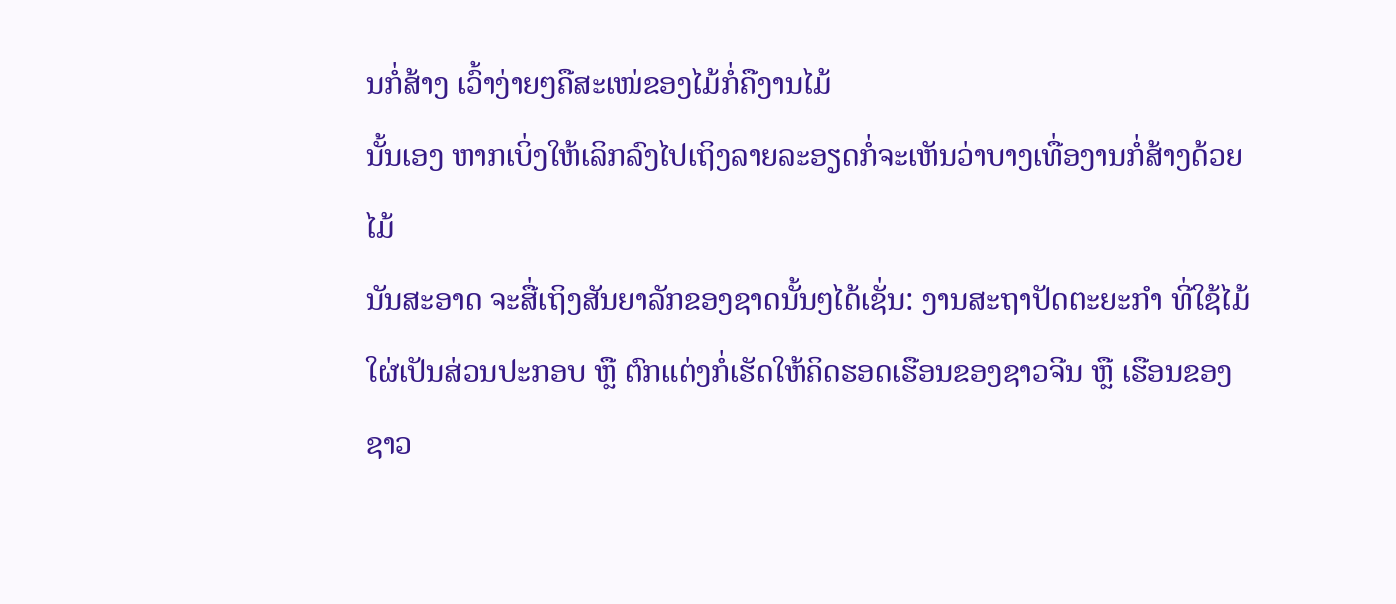ນກໍ່ສ້າງ ເວົ້າງ່າຍໆຄືສະເໜ່ຂອງໄມ້ກໍ່ຄືງານໄມ້
ນັ້ນເອງ ຫາກເບິ່ງໃຫ້ເລິກລົງໄປເຖິງລາຍລະອຽດກໍ່ຈະເຫັນວ່າບາງເທື່ອງານກໍ່ສ້າງດ້ວຍໄມ້
ນັນສະອາດ ຈະສື່ເຖິງສັນຍາລັກຂອງຊາດນັ້ນໆໄດ້ເຊັ່ນ: ງານສະຖາປັດຕະຍະກຳ ທີ່ໃຊ້ໄມ້
ໃຜ່ເປັນສ່ວນປະກອບ ຫຼື ຕົກແຕ່ງກໍ່ເຮັດໃຫ້ຄິດຮອດເຮືອນຂອງຊາວຈີນ ຫຼື ເຮືອນຂອງ
ຊາວ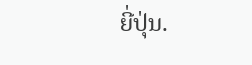ຍີ່ປຸ່ນ.